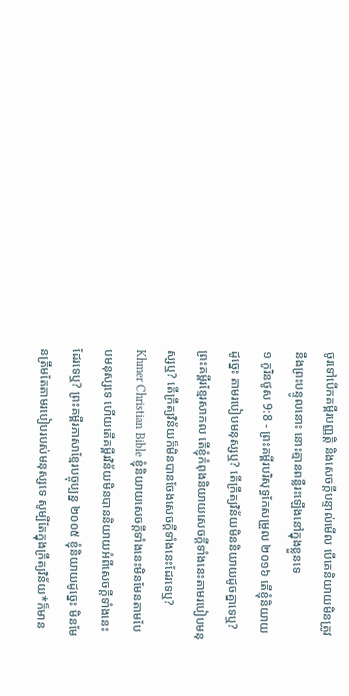ចូរទៅបើកគម្ពីរបញ្ញត្តិ និងសេចក្ដីបន្ទាល់មើល បើគេនិយាយមិនត្រូវនឹងព្រះបន្ទូលនោះ នោះគ្មានពន្លឺរះឡើងនៅក្នុងខ្លួនទេ
១ កូរិនថូស 9:8 - ព្រះគម្ពីរបរិសុទ្ធកែសម្រួល ២០១៦ តើខ្ញុំនិយាយដូច្នេះ តាមរបៀបមនុស្សឬ? តើក្រឹត្យវិន័យមិននិយាយដូចគ្នាទេឬ? ព្រះគម្ពីរខ្មែរសាកល តើខ្ញុំកំពុងនិយាយសេចក្ដីទាំងនេះតាមរបៀបមនុស្សឬ? តើក្រឹត្យវិន័យក៏មិនបានចែងសេចក្ដីទាំងនេះដែរទេឬ? Khmer Christian Bible ខ្ញុំនិយាយសេចក្ដីទាំងនេះមិនមែនតាមបែបមនុស្សទេ ហើយតើគម្ពីរវិន័យមិនបាននិយាយអំពីសេចក្ដីទាំងនេះដែរទេឬ? ព្រះគម្ពីរភាសាខ្មែរបច្ចុប្បន្ន ២០០៥ ខ្ញុំនិយាយដូច្នេះ មិនមែនត្រឹមតែតាមរបៀបរបស់មនុស្សទេ សូម្បីតែក្នុងក្រឹត្យវិន័យ*ក៏មាន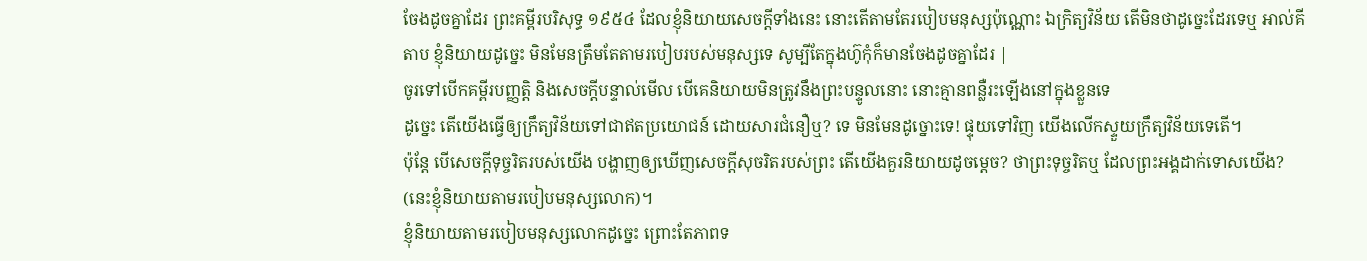ចែងដូចគ្នាដែរ ព្រះគម្ពីរបរិសុទ្ធ ១៩៥៤ ដែលខ្ញុំនិយាយសេចក្ដីទាំងនេះ នោះតើតាមតែរបៀបមនុស្សប៉ុណ្ណោះ ឯក្រិត្យវិន័យ តើមិនថាដូច្នេះដែរទេឬ អាល់គីតាប ខ្ញុំនិយាយដូច្នេះ មិនមែនត្រឹមតែតាមរបៀបរបស់មនុស្សទេ សូម្បីតែក្នុងហ៊ូកុំក៏មានចែងដូចគ្នាដែរ |
ចូរទៅបើកគម្ពីរបញ្ញត្តិ និងសេចក្ដីបន្ទាល់មើល បើគេនិយាយមិនត្រូវនឹងព្រះបន្ទូលនោះ នោះគ្មានពន្លឺរះឡើងនៅក្នុងខ្លួនទេ
ដូច្នេះ តើយើងធ្វើឲ្យក្រឹត្យវិន័យទៅជាឥតប្រយោជន៍ ដោយសារជំនឿឬ? ទេ មិនមែនដូច្នោះទេ! ផ្ទុយទៅវិញ យើងលើកស្ទួយក្រឹត្យវិន័យទេតើ។
ប៉ុន្តែ បើសេចក្តីទុច្ចរិតរបស់យើង បង្ហាញឲ្យឃើញសេចក្តីសុចរិតរបស់ព្រះ តើយើងគួរនិយាយដូចម្តេច? ថាព្រះទុច្ចរិតឬ ដែលព្រះអង្គដាក់ទោសយើង? (នេះខ្ញុំនិយាយតាមរបៀបមនុស្សលោក)។
ខ្ញុំនិយាយតាមរបៀបមនុស្សលោកដូច្នេះ ព្រោះតែភាពទ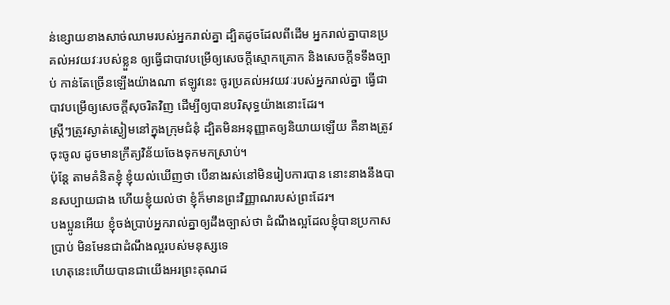ន់ខ្សោយខាងសាច់ឈាមរបស់អ្នករាល់គ្នា ដ្បិតដូចដែលពីដើម អ្នករាល់គ្នាបានប្រគល់អវយវៈរបស់ខ្លួន ឲ្យធ្វើជាបាវបម្រើឲ្យសេចក្តីស្មោកគ្រោក និងសេចក្តីទទឹងច្បាប់ កាន់តែច្រើនឡើងយ៉ាងណា ឥឡូវនេះ ចូរប្រគល់អវយវៈរបស់អ្នករាល់គ្នា ធ្វើជាបាវបម្រើឲ្យសេចក្តីសុចរិតវិញ ដើម្បីឲ្យបានបរិសុទ្ធយ៉ាងនោះដែរ។
ស្ត្រីៗត្រូវស្ងាត់ស្ងៀមនៅក្នុងក្រុមជំនុំ ដ្បិតមិនអនុញ្ញាតឲ្យនិយាយឡើយ គឺនាងត្រូវចុះចូល ដូចមានក្រឹត្យវិន័យចែងទុកមកស្រាប់។
ប៉ុន្តែ តាមគំនិតខ្ញុំ ខ្ញុំយល់ឃើញថា បើនាងរស់នៅមិនរៀបការបាន នោះនាងនឹងបានសប្បាយជាង ហើយខ្ញុំយល់ថា ខ្ញុំក៏មានព្រះវិញ្ញាណរបស់ព្រះដែរ។
បងប្អូនអើយ ខ្ញុំចង់ប្រាប់អ្នករាល់គ្នាឲ្យដឹងច្បាស់ថា ដំណឹងល្អដែលខ្ញុំបានប្រកាសប្រាប់ មិនមែនជាដំណឹងល្អរបស់មនុស្សទេ
ហេតុនេះហើយបានជាយើងអរព្រះគុណដ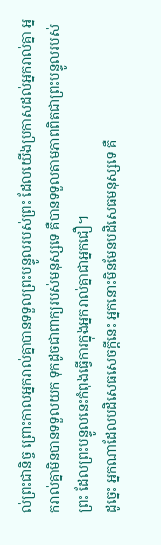ល់ព្រះជានិច្ច ព្រោះកាលអ្នករាល់គ្នាបានទទួលព្រះបន្ទូលរបស់ព្រះ ដែលយើងប្រកាសដល់អ្នករាល់គ្នា អ្នករាល់គ្នាមិនបានទទួលយក ទុកដូចជាពាក្យរបស់មនុស្សទេ គឺបានទទួលតាមភាពពិតជាព្រះបន្ទូលរបស់ព្រះ ដែលព្រះបន្ទូលនេះកំពុងធ្វើការក្នុងអ្នករាល់គ្នាជាអ្នកជឿ។
ដូច្នេះ អ្នកណាដែលបដិសេធសេចក្តីនេះ អ្នកនោះមិនមែនបដិសេធមនុស្សទេ គឺ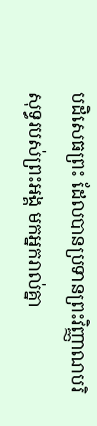បដិសេធព្រះ ដែលបានប្រទានព្រះវិញ្ញាណបរិសុទ្ធរបស់ព្រះអង្គ មកអ្នករាល់គ្នា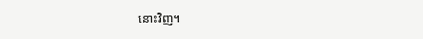នោះវិញ។